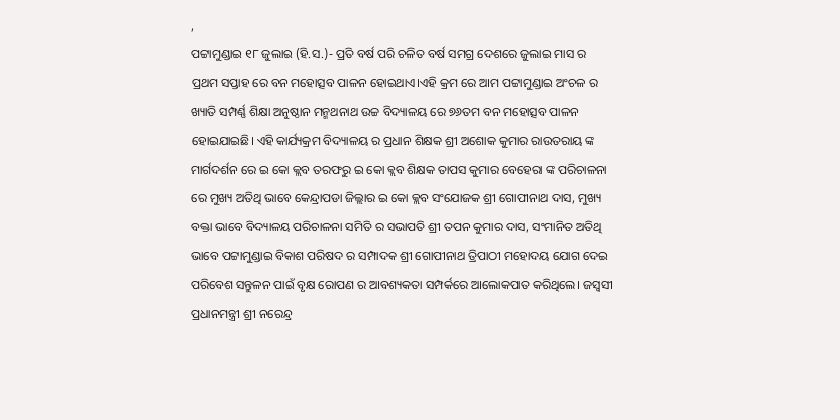,
ପଟ୍ଟାମୁଣ୍ଡାଇ ୧୮ ଜୁଲାଇ (ହି.ସ.)- ପ୍ରତି ବର୍ଷ ପରି ଚଳିତ ବର୍ଷ ସମଗ୍ର ଦେଶରେ ଜୁଲାଇ ମାସ ର ପ୍ରଥମ ସପ୍ତାହ ରେ ବନ ମହୋତ୍ସବ ପାଳନ ହୋଇଥାଏ।ଏହି କ୍ରମ ରେ ଆମ ପଟ୍ଟାମୁଣ୍ଡାଇ ଅଂଚଳ ର ଖ୍ୟାତି ସମ୍ପର୍ଣ୍ଣ ଶିକ୍ଷା ଅନୁଷ୍ଠାନ ମନ୍ମଥନାଥ ଉଚ୍ଚ ବିଦ୍ୟାଳୟ ରେ ୭୬ତମ ବନ ମହୋତ୍ସବ ପାଳନ ହୋଇଯାଇଛି। ଏହି କାର୍ଯ୍ୟକ୍ରମ ବିଦ୍ୟାଳୟ ର ପ୍ରଧାନ ଶିକ୍ଷକ ଶ୍ରୀ ଅଶୋକ କୁମାର ରାଉତରାୟ ଙ୍କ ମାର୍ଗଦର୍ଶନ ରେ ଇ କୋ କ୍ଲବ ତରଫରୁ ଇ କୋ କ୍ଲବ ଶିକ୍ଷକ ତାପସ କୁମାର ବେହେରା ଙ୍କ ପରିଚାଳନା ରେ ମୁଖ୍ୟ ଅତିଥି ଭାବେ କେନ୍ଦ୍ରାପଡା ଜିଲ୍ଲାର ଇ କୋ କ୍ଲବ ସଂଯୋଜକ ଶ୍ରୀ ଗୋପୀନାଥ ଦାସ, ମୁଖ୍ୟ ବକ୍ତା ଭାବେ ବିଦ୍ୟାଳୟ ପରିଚାଳନା ସମିତି ର ସଭାପତି ଶ୍ରୀ ତପନ କୁମାର ଦାସ, ସଂମାନିତ ଅତିଥି ଭାବେ ପଟ୍ଟାମୁଣ୍ଡାଇ ବିକାଶ ପରିଷଦ ର ସମ୍ପାଦକ ଶ୍ରୀ ଗୋପୀନାଥ ତ୍ରିପାଠୀ ମହୋଦୟ ଯୋଗ ଦେଇ ପରିବେଶ ସନ୍ତୁଳନ ପାଇଁ ବୃକ୍ଷ ରୋପଣ ର ଆବଶ୍ୟକତା ସମ୍ପର୍କରେ ଆଲୋକପାତ କରିଥିଲେ। ଜସ୍ୱସୀ ପ୍ରଧାନମନ୍ତ୍ରୀ ଶ୍ରୀ ନରେନ୍ଦ୍ର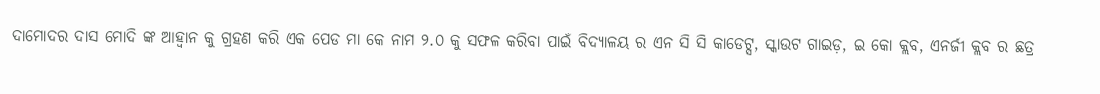ଦାମୋଦର ଦାସ ମୋଦି ଙ୍କ ଆହ୍ୱାନ କୁ ଗ୍ରହଣ କରି ଏକ ପେଡ ମା କେ ନାମ ୨.୦ କୁ ସଫଳ କରିବା ପାଇଁ ବିଦ୍ୟାଳୟ ର ଏନ ସି ସି କାଡେଟ୍ସ, ସ୍କାଉଟ ଗାଇଡ଼, ଇ କୋ କ୍ଲବ, ଏନର୍ଜୀ କ୍ଲବ ର ଛତ୍ର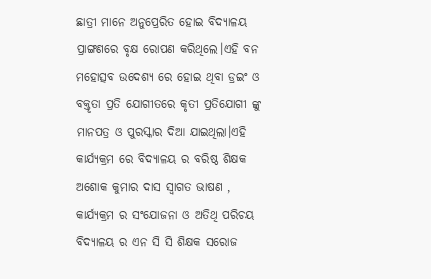ଛାତ୍ରୀ ମାନେ ଅନୁପ୍ରେରିତ ହୋଇ ବିଦ୍ୟାଳୟ ପ୍ରାଙ୍ଗଣରେ ବୃକ୍ଷ ରୋପଣ କରିଥିଲେ।ଏହି ବନ ମହୋତ୍ସବ ଉଦେଶ୍ୟ ରେ ହୋଇ ଥିବା ଡ୍ରଇଂ ଓ ବକ୍ତୃତା ପ୍ରତି ଯୋଗୀତରେ କୃତୀ ପ୍ରତିଯୋଗୀ ଙ୍କୁ ମାନପତ୍ର ଓ ପୁରସ୍କାର ଦିଆ ଯାଇଥିଲା।ଏହି କାର୍ଯ୍ୟକ୍ରମ ରେ ବିଦ୍ୟାଳୟ ର ବରିଷ୍ଠ ଶିକ୍ଷକ ଅଶୋକ କୁମାର ଦାସ ସ୍ୱାଗତ ଭାଷଣ , କାର୍ଯ୍ୟକ୍ରମ ର ସଂଯୋଜନା ଓ ଅତିଥି ପରିଚୟ ବିଦ୍ୟାଳୟ ର ଏନ ସି ସି ଶିକ୍ଷକ ସରୋଜ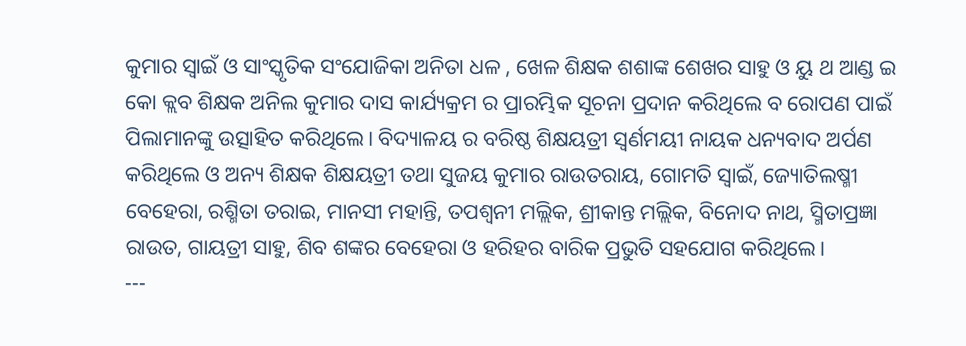କୁମାର ସ୍ୱାଇଁ ଓ ସାଂସ୍କୃତିକ ସଂଯୋଜିକା ଅନିତା ଧଳ , ଖେଳ ଶିକ୍ଷକ ଶଶାଙ୍କ ଶେଖର ସାହୁ ଓ ୟୁ ଥ ଆଣ୍ଡ ଇ କୋ କ୍ଲବ ଶିକ୍ଷକ ଅନିଲ କୁମାର ଦାସ କାର୍ଯ୍ୟକ୍ରମ ର ପ୍ରାରମ୍ଭିକ ସୂଚନା ପ୍ରଦାନ କରିଥିଲେ ବ ରୋପଣ ପାଇଁ ପିଲାମାନଙ୍କୁ ଉତ୍ସାହିତ କରିଥିଲେ। ବିଦ୍ୟାଳୟ ର ବରିଷ୍ଠ ଶିକ୍ଷୟତ୍ରୀ ସ୍ୱର୍ଣମୟୀ ନାୟକ ଧନ୍ୟବାଦ ଅର୍ପଣ କରିଥିଲେ ଓ ଅନ୍ୟ ଶିକ୍ଷକ ଶିକ୍ଷୟତ୍ରୀ ତଥା ସୁଜୟ କୁମାର ରାଉତରାୟ, ଗୋମତି ସ୍ୱାଇଁ, ଜ୍ୟୋତିଲଷ୍ମୀ ବେହେରା, ରଶ୍ମିତା ତରାଇ, ମାନସୀ ମହାନ୍ତି, ତପଶ୍ୱନୀ ମଲ୍ଲିକ, ଶ୍ରୀକାନ୍ତ ମଲ୍ଲିକ, ବିନୋଦ ନାଥ, ସ୍ମିତାପ୍ରଜ୍ଞା ରାଉତ, ଗାୟତ୍ରୀ ସାହୁ, ଶିବ ଶଙ୍କର ବେହେରା ଓ ହରିହର ବାରିକ ପ୍ରଭୁତି ସହଯୋଗ କରିଥିଲେ।
---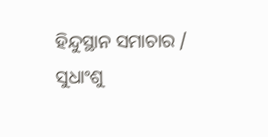ହିନ୍ଦୁସ୍ଥାନ ସମାଚାର / ସୁଧାଂଶୁ